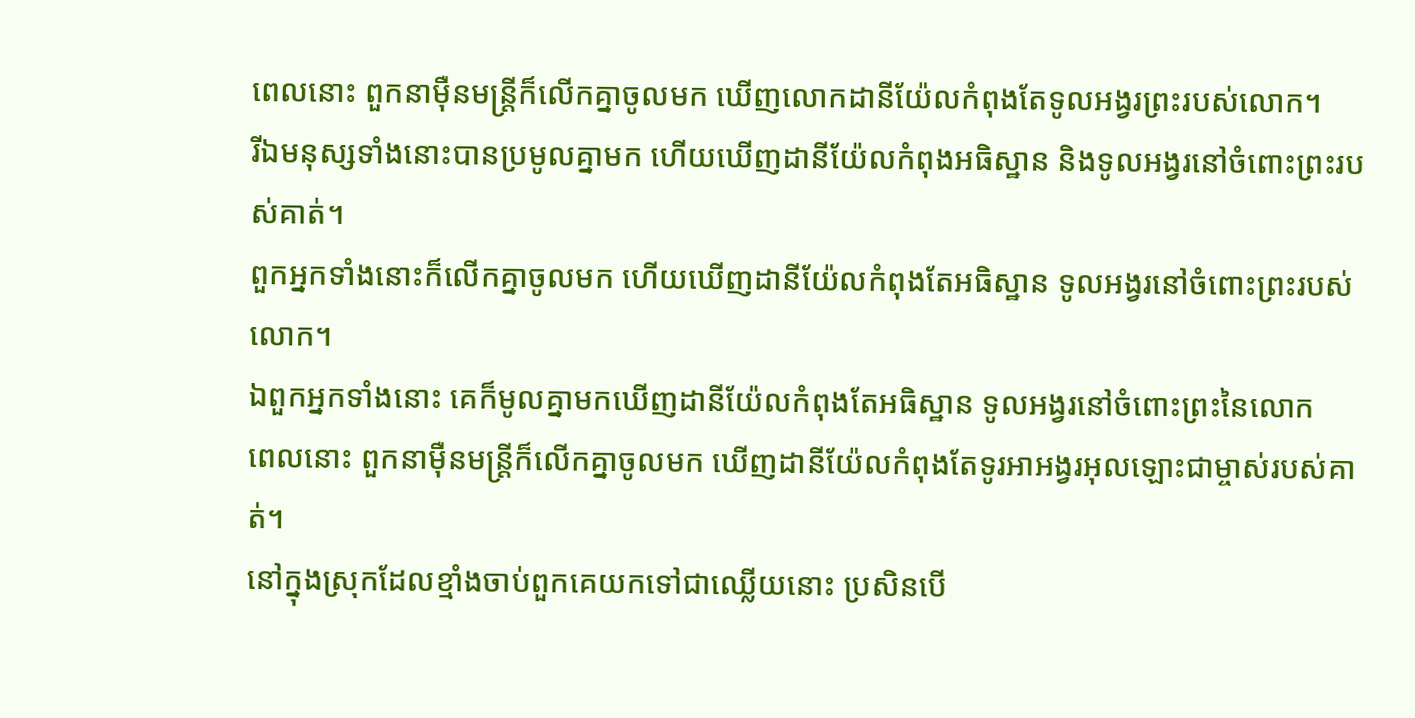ពេលនោះ ពួកនាម៉ឺនមន្ត្រីក៏លើកគ្នាចូលមក ឃើញលោកដានីយ៉ែលកំពុងតែទូលអង្វរព្រះរបស់លោក។
រីឯមនុស្សទាំងនោះបានប្រមូលគ្នាមក ហើយឃើញដានីយ៉ែលកំពុងអធិស្ឋាន និងទូលអង្វរនៅចំពោះព្រះរបស់គាត់។
ពួកអ្នកទាំងនោះក៏លើកគ្នាចូលមក ហើយឃើញដានីយ៉ែលកំពុងតែអធិស្ឋាន ទូលអង្វរនៅចំពោះព្រះរបស់លោក។
ឯពួកអ្នកទាំងនោះ គេក៏មូលគ្នាមកឃើញដានីយ៉ែលកំពុងតែអធិស្ឋាន ទូលអង្វរនៅចំពោះព្រះនៃលោក
ពេលនោះ ពួកនាម៉ឺនមន្ត្រីក៏លើកគ្នាចូលមក ឃើញដានីយ៉ែលកំពុងតែទូរអាអង្វរអុលឡោះជាម្ចាស់របស់គាត់។
នៅក្នុងស្រុកដែលខ្មាំងចាប់ពួកគេយកទៅជាឈ្លើយនោះ ប្រសិនបើ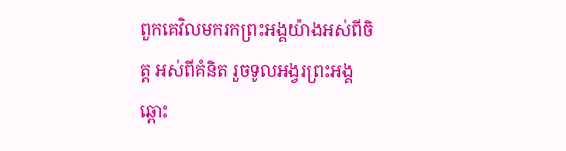ពួកគេវិលមករកព្រះអង្គយ៉ាងអស់ពីចិត្ត អស់ពីគំនិត រួចទូលអង្វរព្រះអង្គឆ្ពោះ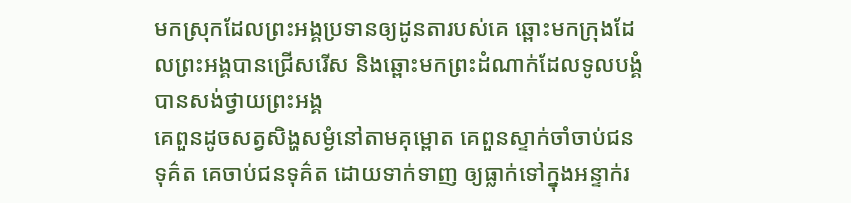មកស្រុកដែលព្រះអង្គប្រទានឲ្យដូនតារបស់គេ ឆ្ពោះមកក្រុងដែលព្រះអង្គបានជ្រើសរើស និងឆ្ពោះមកព្រះដំណាក់ដែលទូលបង្គំបានសង់ថ្វាយព្រះអង្គ
គេពួនដូចសត្វសិង្ហសម្ងំនៅតាមគុម្ពោត គេពួនស្ទាក់ចាំចាប់ជនទុគ៌ត គេចាប់ជនទុគ៌ត ដោយទាក់ទាញ ឲ្យធ្លាក់ទៅក្នុងអន្ទាក់រ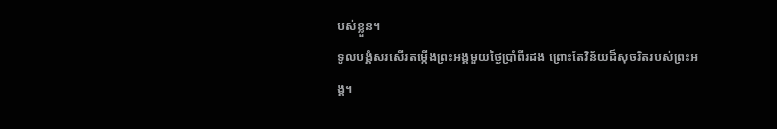បស់ខ្លួន។
ទូលបង្គំសរសើរតម្កើងព្រះអង្គមួយថ្ងៃប្រាំពីរដង ព្រោះតែវិន័យដ៏សុចរិតរបស់ព្រះអង្គ។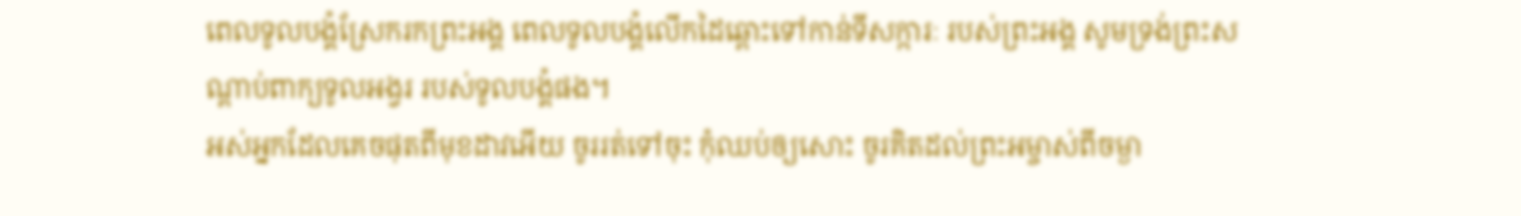ពេលទូលបង្គំស្រែករកព្រះអង្គ ពេលទូលបង្គំលើកដៃឆ្ពោះទៅកាន់ទីសក្ការៈ របស់ព្រះអង្គ សូមទ្រង់ព្រះសណ្ដាប់ពាក្យទូលអង្វរ របស់ទូលបង្គំផង។
អស់អ្នកដែលគេចផុតពីមុខដាវអើយ ចូររត់ទៅចុះ កុំឈប់ឲ្យសោះ ចូរគិតដល់ព្រះអម្ចាស់ពីចម្ងា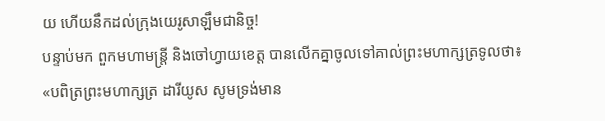យ ហើយនឹកដល់ក្រុងយេរូសាឡឹមជានិច្ច!
បន្ទាប់មក ពួកមហាមន្ត្រី និងចៅហ្វាយខេត្ត បានលើកគ្នាចូលទៅគាល់ព្រះមហាក្សត្រទូលថា៖ «បពិត្រព្រះមហាក្សត្រ ដារីយូស សូមទ្រង់មាន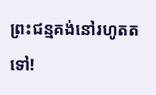ព្រះជន្មគង់នៅរហូតតទៅ!